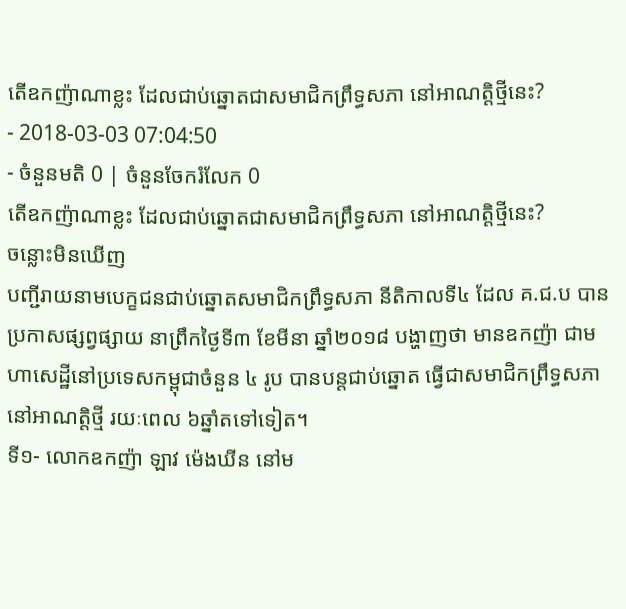តើឧកញ៉ាណាខ្លះ ដែលជាប់ឆ្នោតជាសមាជិកព្រឹទ្ធសភា នៅអាណត្តិថ្មីនេះ?
- 2018-03-03 07:04:50
- ចំនួនមតិ 0 | ចំនួនចែករំលែក 0
តើឧកញ៉ាណាខ្លះ ដែលជាប់ឆ្នោតជាសមាជិកព្រឹទ្ធសភា នៅអាណត្តិថ្មីនេះ?
ចន្លោះមិនឃើញ
បញ្ជីរាយនាមបេក្ខជនជាប់ឆ្នោតសមាជិកព្រឹទ្ធសភា នីតិកាលទី៤ ដែល គ.ជ.ប បានប្រកាសផ្សព្វផ្សាយ នាព្រឹកថ្ងៃទី៣ ខែមីនា ឆ្នាំ២០១៨ បង្ហាញថា មានឧកញ៉ា ជាមហាសេដ្ឋីនៅប្រទេសកម្ពុជាចំនួន ៤ រូប បានបន្តជាប់ឆ្នោត ធ្វើជាសមាជិកព្រឹទ្ធសភា នៅអាណត្តិថ្មី រយៈពេល ៦ឆ្នាំតទៅទៀត។
ទី១- លោកឧកញ៉ា ឡាវ ម៉េងឃីន នៅម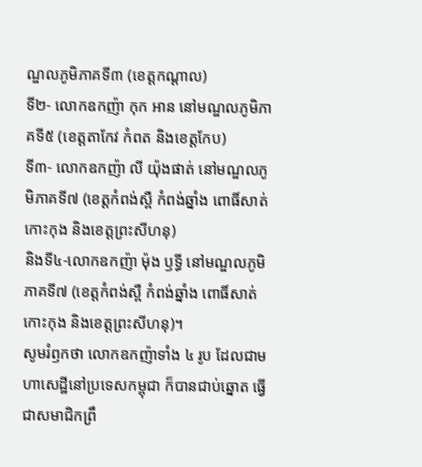ណ្ឌលភូមិភាគទី៣ (ខេត្តកណ្តាល)
ទី២- លោកឧកញ៉ា កុក អាន នៅមណ្ឌលភូមិភាគទី៥ (ខេត្តតាកែវ កំពត និងខេត្តកែប)
ទី៣- លោកឧកញ៉ា លី យ៉ុងផាត់ នៅមណ្ឌលភូមិភាគទី៧ (ខេត្តកំពង់ស្ពឺ កំពង់ឆ្នាំង ពោធិ៍សាត់ កោះកុង និងខេត្តព្រះសីហនុ)
និងទី៤-លោកឧកញ៉ា ម៉ុង ឫទ្ធី នៅមណ្ឌលភូមិភាគទី៧ (ខេត្តកំពង់ស្ពឺ កំពង់ឆ្នាំង ពោធិ៍សាត់ កោះកុង និងខេត្តព្រះសីហនុ)។
សូមរំឭកថា លោកឧកញ៉ាទាំង ៤ រូប ដែលជាមហាសេដ្ឋីនៅប្រទេសកម្ពុជា ក៏បានជាប់ឆ្នោត ធ្វើជាសមាជិកព្រឹ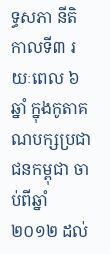ទ្ធសភា នីតិកាលទី៣ រយៈពេល ៦ឆ្នាំ ក្នុងកូតាគណបក្សប្រជាជនកម្ពុជា ចាប់ពីឆ្នាំ២០១២ ដល់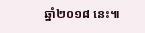ឆ្នាំ២០១៨ នេះ៕